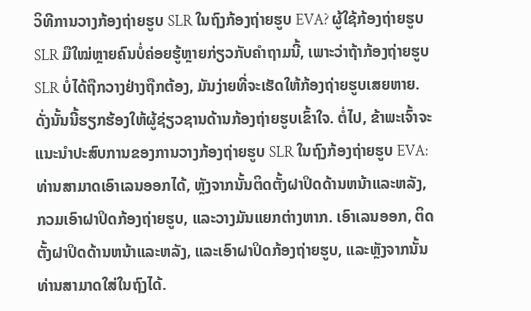ວິທີການວາງກ້ອງຖ່າຍຮູບ SLR ໃນຖົງກ້ອງຖ່າຍຮູບ EVA? ຜູ້ໃຊ້ກ້ອງຖ່າຍຮູບ SLR ມືໃໝ່ຫຼາຍຄົນບໍ່ຄ່ອຍຮູ້ຫຼາຍກ່ຽວກັບຄໍາຖາມນີ້, ເພາະວ່າຖ້າກ້ອງຖ່າຍຮູບ SLR ບໍ່ໄດ້ຖືກວາງຢ່າງຖືກຕ້ອງ, ມັນງ່າຍທີ່ຈະເຮັດໃຫ້ກ້ອງຖ່າຍຮູບເສຍຫາຍ. ດັ່ງນັ້ນນີ້ຮຽກຮ້ອງໃຫ້ຜູ້ຊ່ຽວຊານດ້ານກ້ອງຖ່າຍຮູບເຂົ້າໃຈ. ຕໍ່ໄປ, ຂ້າພະເຈົ້າຈະແນະນໍາປະສົບການຂອງການວາງກ້ອງຖ່າຍຮູບ SLR ໃນຖົງກ້ອງຖ່າຍຮູບ EVA:
ທ່ານສາມາດເອົາເລນອອກໄດ້, ຫຼັງຈາກນັ້ນຕິດຕັ້ງຝາປິດດ້ານຫນ້າແລະຫລັງ, ກວມເອົາຝາປິດກ້ອງຖ່າຍຮູບ, ແລະວາງມັນແຍກຕ່າງຫາກ. ເອົາເລນອອກ, ຕິດຕັ້ງຝາປິດດ້ານຫນ້າແລະຫລັງ, ແລະເອົາຝາປິດກ້ອງຖ່າຍຮູບ, ແລະຫຼັງຈາກນັ້ນທ່ານສາມາດໃສ່ໃນຖົງໄດ້.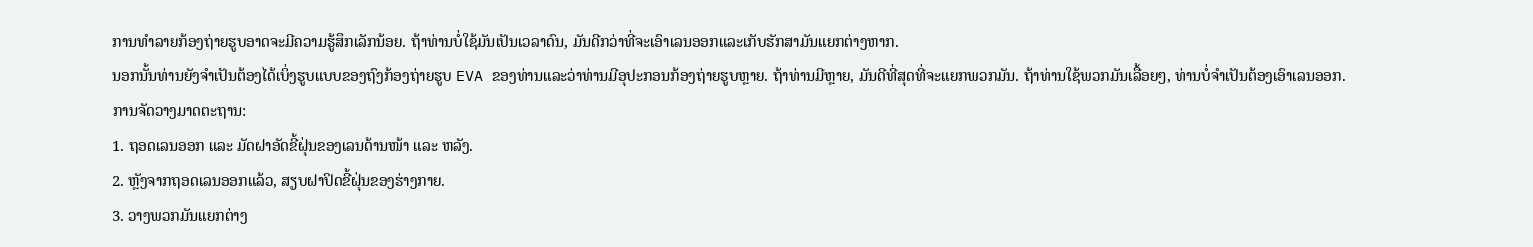ການທໍາລາຍກ້ອງຖ່າຍຮູບອາດຈະມີຄວາມຮູ້ສຶກເລັກນ້ອຍ. ຖ້າທ່ານບໍ່ໃຊ້ມັນເປັນເວລາດົນ, ມັນດີກວ່າທີ່ຈະເອົາເລນອອກແລະເກັບຮັກສາມັນແຍກຕ່າງຫາກ.
ນອກນັ້ນທ່ານຍັງຈໍາເປັນຕ້ອງໄດ້ເບິ່ງຮູບແບບຂອງຖົງກ້ອງຖ່າຍຮູບ EVA ຂອງທ່ານແລະວ່າທ່ານມີອຸປະກອນກ້ອງຖ່າຍຮູບຫຼາຍ. ຖ້າທ່ານມີຫຼາຍ, ມັນດີທີ່ສຸດທີ່ຈະແຍກພວກມັນ. ຖ້າທ່ານໃຊ້ພວກມັນເລື້ອຍໆ, ທ່ານບໍ່ຈໍາເປັນຕ້ອງເອົາເລນອອກ.
ການຈັດວາງມາດຕະຖານ:
1. ຖອດເລນອອກ ແລະ ມັດຝາອັດຂີ້ຝຸ່ນຂອງເລນດ້ານໜ້າ ແລະ ຫລັງ.
2. ຫຼັງຈາກຖອດເລນອອກແລ້ວ, ສຽບຝາປິດຂີ້ຝຸ່ນຂອງຮ່າງກາຍ.
3. ວາງພວກມັນແຍກຕ່າງ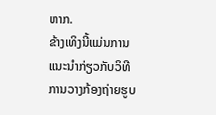ຫາກ.
ຂ້າງເທິງນີ້ແມ່ນການແນະນໍາກ່ຽວກັບວິທີການວາງກ້ອງຖ່າຍຮູບ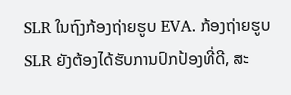SLR ໃນຖົງກ້ອງຖ່າຍຮູບ EVA. ກ້ອງຖ່າຍຮູບ SLR ຍັງຕ້ອງໄດ້ຮັບການປົກປ້ອງທີ່ດີ, ສະ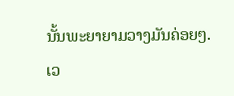ນັ້ນພະຍາຍາມວາງມັນຄ່ອຍໆ.
ເວ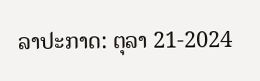ລາປະກາດ: ຕຸລາ 21-2024